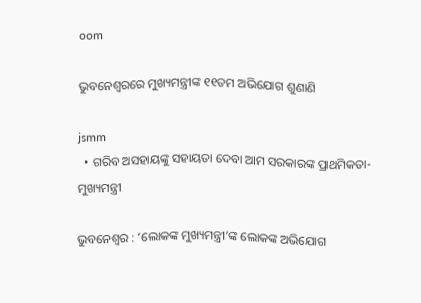oom

ଭୁବନେଶ୍ୱରରେ ମୁଖ୍ୟମନ୍ତ୍ରୀଙ୍କ ୧୧ତମ ଅଭିଯୋଗ ଶୁଣାଣି

jsmm
  • ଗରିବ ଅସହାୟଙ୍କୁ ସହାୟତା ଦେବା ଆମ ସରକାରଙ୍କ ପ୍ରାଥମିକତା- ମୁଖ୍ୟମନ୍ତ୍ରୀ

ଭୁବନେଶ୍ୱର : ‘ଲୋକଙ୍କ ମୁଖ୍ୟମନ୍ତ୍ରୀ’ଙ୍କ ଲୋକଙ୍କ ଅଭିଯୋଗ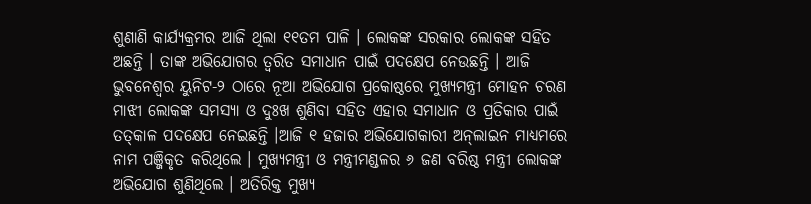ଶୁଣାଣି କାର୍ଯ୍ୟକ୍ରମର ଆଜି ଥିଲା ୧୧ତମ ପାଳି । ଲୋକଙ୍କ ସରକାର ଲୋକଙ୍କ ସହିତ ଅଛନ୍ତି । ତାଙ୍କ ଅଭିଯୋଗର ତ୍ୱରିତ ସମାଧାନ ପାଇଁ ପଦକ୍ଷେପ ନେଉଛନ୍ତି । ଆଜି ଭୁବନେଶ୍ୱର ୟୁନିଟ-୨ ଠାରେ ନୂଆ ଅଭିଯୋଗ ପ୍ରକୋଷ୍ଠରେ ମୁଖ୍ୟମନ୍ତ୍ରୀ ମୋହନ ଚରଣ ମାଝୀ ଲୋକଙ୍କ ସମସ୍ୟା ଓ ଦୁଃଖ ଶୁଣିବା ସହିତ ଏହାର ସମାଧାନ ଓ ପ୍ରତିକାର ପାଇଁ ତତ୍‌କାଳ ପଦକ୍ଷେପ ନେଇଛନ୍ତି ।ଆଜି ୧ ହଜାର ଅଭିଯୋଗକାରୀ ଅନ୍‍ଲାଇନ ମାଧ୍ୟମରେ ନାମ ପଞ୍ଜିକୃତ କରିଥିଲେ । ମୁଖ୍ୟମନ୍ତ୍ରୀ ଓ ମନ୍ତ୍ରୀମଣ୍ଡଳର ୬ ଜଣ ବରିଷ୍ଠ ମନ୍ତ୍ରୀ ଲୋକଙ୍କ ଅଭିଯୋଗ ଶୁଣିଥିଲେ । ଅତିରିକ୍ତ ମୁଖ୍ୟ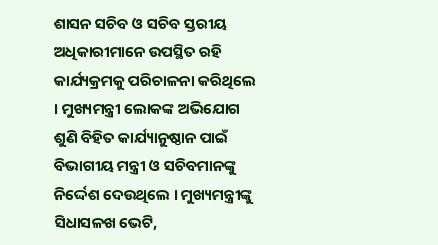ଶାସନ ସଚିବ ଓ ସଚିବ ସ୍ତରୀୟ ଅଧିକାରୀମାନେ ଉପସ୍ଥିତ ରହି କାର୍ଯ୍ୟକ୍ରମକୁ ପରିଚାଳନା କରିଥିଲେ । ମୁଖ୍ୟମନ୍ତ୍ରୀ ଲୋକଙ୍କ ଅଭିଯୋଗ ଶୁଣି ବିହିତ କାର୍ଯ୍ୟାନୁଷ୍ଠାନ ପାଇଁ ବିଭାଗୀୟ ମନ୍ତ୍ରୀ ଓ ସଚିବମାନଙ୍କୁ ନିର୍ଦ୍ଦେଶ ଦେଉଥିଲେ । ମୁଖ୍ୟମନ୍ତ୍ରୀଙ୍କୁ ସିଧାସଳଖ ଭେଟି,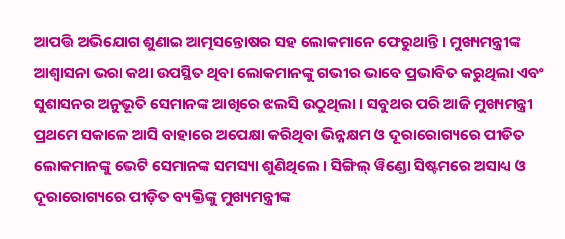ଆପତ୍ତି ଅଭିଯୋଗ ଶୁଣାଇ ଆତ୍ମସନ୍ତୋଷର ସହ ଲୋକମାନେ ଫେରୁଥାନ୍ତି । ମୁଖ୍ୟମନ୍ତ୍ରୀଙ୍କ ଆଶ୍ୱାସନା ଭରା କଥା ଉପସ୍ଥିତ ଥିବା ଲୋକମାନଙ୍କୁ ଗଭୀର ଭାବେ ପ୍ରଭାବିତ କରୁଥିଲା ଏବଂ ସୁଶାସନର ଅନୁଭୂତି ସେମାନଙ୍କ ଆଖିରେ ଝଲସି ଉଠୁଥିଲା । ସବୁଥର ପରି ଆଜି ମୁଖ୍ୟମନ୍ତ୍ରୀ ପ୍ରଥମେ ସକାଳେ ଆସି ବାହାରେ ଅପେକ୍ଷା କରିଥିବା ଭିନ୍ନକ୍ଷମ ଓ ଦୂରାରୋଗ୍ୟରେ ପୀଡିତ ଲୋକମାନଙ୍କୁ ଭେଟି ସେମାନଙ୍କ ସମସ୍ୟା ଶୁଣିଥିଲେ । ସିଙ୍ଗିଲ୍ ୱିଣ୍ଡୋ ସିଷ୍ଟମରେ ଅସାଧ୍ୟ ଓ ଦୂରାରୋଗ୍ୟରେ ପୀଡ଼ିତ ବ୍ୟକ୍ତିଙ୍କୁ ମୁଖ୍ୟମନ୍ତ୍ରୀଙ୍କ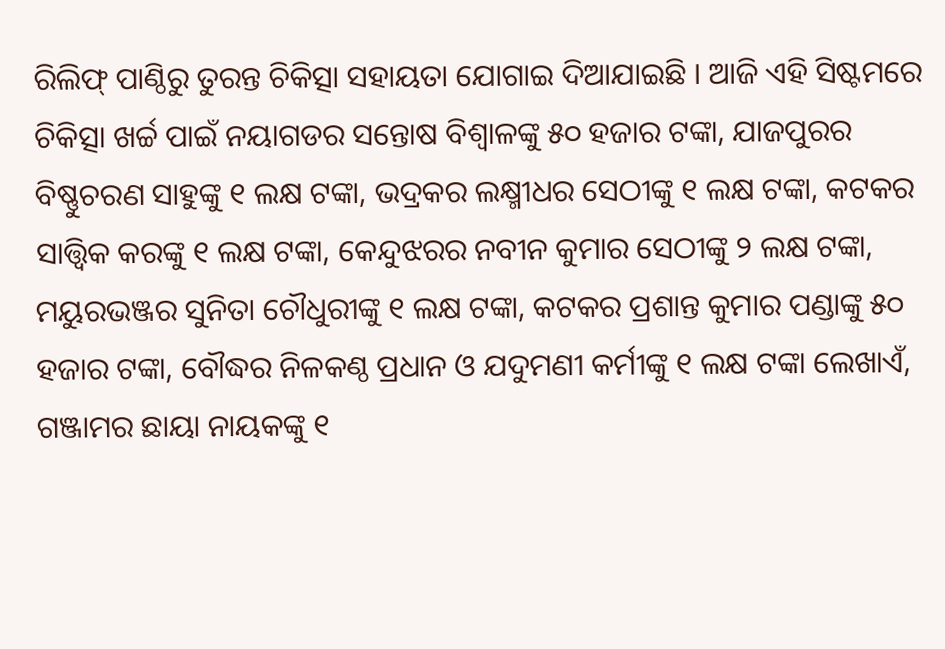ରିଲିଫ୍ ପାଣ୍ଠିରୁ ତୁରନ୍ତ ଚିକିତ୍ସା ସହାୟତା ଯୋଗାଇ ଦିଆଯାଇଛି । ଆଜି ଏହି ସିଷ୍ଟମରେ ଚିକିତ୍ସା ଖର୍ଚ୍ଚ ପାଇଁ ନୟାଗଡର ସନ୍ତୋଷ ବିଶ୍ୱାଳଙ୍କୁ ୫୦ ହଜାର ଟଙ୍କା, ଯାଜପୁରର ବିଷ୍ଣୁଚରଣ ସାହୁଙ୍କୁ ୧ ଲକ୍ଷ ଟଙ୍କା, ଭଦ୍ରକର ଲକ୍ଷ୍ମୀଧର ସେଠୀଙ୍କୁ ୧ ଲକ୍ଷ ଟଙ୍କା, କଟକର ସାତ୍ତ୍ୱିକ କରଙ୍କୁ ୧ ଲକ୍ଷ ଟଙ୍କା, କେନ୍ଦୁଝରର ନବୀନ କୁମାର ସେଠୀଙ୍କୁ ୨ ଲକ୍ଷ ଟଙ୍କା, ମୟୁରଭଞ୍ଜର ସୁନିତା ଚୌଧୁରୀଙ୍କୁ ୧ ଲକ୍ଷ ଟଙ୍କା, କଟକର ପ୍ରଶାନ୍ତ କୁମାର ପଣ୍ଡାଙ୍କୁ ୫୦ ହଜାର ଟଙ୍କା, ବୌଦ୍ଧର ନିଳକଣ୍ଠ ପ୍ରଧାନ ଓ ଯଦୁମଣୀ କର୍ମୀଙ୍କୁ ୧ ଲକ୍ଷ ଟଙ୍କା ଲେଖାଏଁ, ଗଞ୍ଜାମର ଛାୟା ନାୟକଙ୍କୁ ୧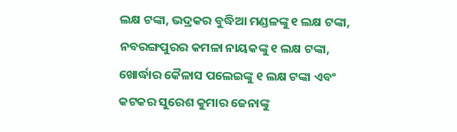ଲକ୍ଷ ଟଙ୍କା, ଭଦ୍ରକର ବୁଦ୍ଧିଆ ମଣ୍ଡଳଙ୍କୁ ୧ ଲକ୍ଷ ଟଙ୍କା, ନବରଙ୍ଗପୁରର କମଳା ନାୟକଙ୍କୁ ୧ ଲକ୍ଷ ଟଙ୍କା, ଖୋର୍ଦ୍ଧାର କୈଳାସ ପଲେଇଙ୍କୁ ୧ ଲକ୍ଷ ଟଙ୍କା ଏବଂ କଟକର ସୁରେଶ କୁମାର ଜେନାଙ୍କୁ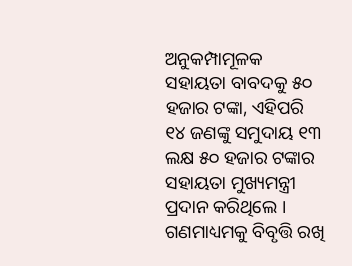ଅନୁକମ୍ପାମୂଳକ ସହାୟତା ବାବଦକୁ ୫୦ ହଜାର ଟଙ୍କା, ଏହିପରି ୧୪ ଜଣଙ୍କୁ ସମୁଦାୟ ୧୩ ଲକ୍ଷ ୫୦ ହଜାର ଟଙ୍କାର ସହାୟତା ମୁଖ୍ୟମନ୍ତ୍ରୀ ପ୍ରଦାନ କରିଥିଲେ । ଗଣମାଧ୍ୟମକୁ ବିବୃତ୍ତି ରଖି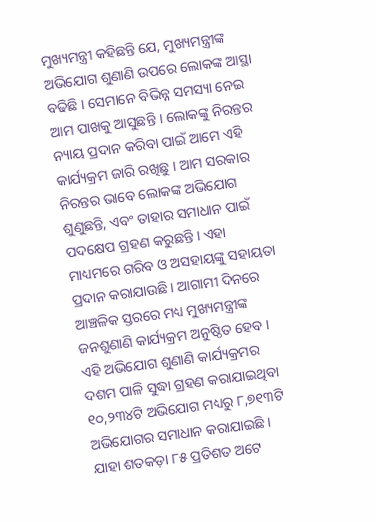ମୁଖ୍ୟମନ୍ତ୍ରୀ କହିଛନ୍ତି ଯେ, ମୁଖ୍ୟମନ୍ତ୍ରୀଙ୍କ ଅଭିଯୋଗ ଶୁଣାଣି ଉପରେ ଲୋକଙ୍କ ଆସ୍ଥା ବଢିଛି । ସେମାନେ ବିଭିନ୍ନ ସମସ୍ୟା ନେଇ ଆମ ପାଖକୁ ଆସୁଛନ୍ତି । ଲୋକଙ୍କୁ ନିରନ୍ତର ନ୍ୟାୟ ପ୍ରଦାନ କରିବା ପାଇଁ ଆମେ ଏହି କାର୍ଯ୍ୟକ୍ରମ ଜାରି ରଖିଛୁ । ଆମ ସରକାର ନିରନ୍ତର ଭାବେ ଲୋକଙ୍କ ଅଭିଯୋଗ ଶୁଣୁଛନ୍ତି, ଏବଂ ତାହାର ସମାଧାନ ପାଇଁ ପଦକ୍ଷେପ ଗ୍ରହଣ କରୁଛନ୍ତି । ଏହା ମାଧ୍ୟମରେ ଗରିବ ଓ ଅସହାୟଙ୍କୁ ସହାୟତା ପ୍ରଦାନ କରାଯାଉଛି । ଆଗାମୀ ଦିନରେ ଆଞ୍ଚଳିକ ସ୍ତରରେ ମଧ୍ୟ ମୁଖ୍ୟମନ୍ତ୍ରୀଙ୍କ ଜନଶୁଣାଣି କାର୍ଯ୍ୟକ୍ରମ ଅନୁଷ୍ଠିତ ହେବ । ଏହି ଅଭିଯୋଗ ଶୁଣାଣି କାର୍ଯ୍ୟକ୍ରମର ଦଶମ ପାଳି ସୁଦ୍ଧା ଗ୍ରହଣ କରାଯାଇଥିବା ୧୦,୨୩୪ଟି ଅଭିଯୋଗ ମଧ୍ୟରୁ ୮,୭୧୩ଟି ଅଭିଯୋଗର ସମାଧାନ କରାଯାଇଛି । ଯାହା ଶତକଡ଼ା ୮୫ ପ୍ରତିଶତ ଅଟେ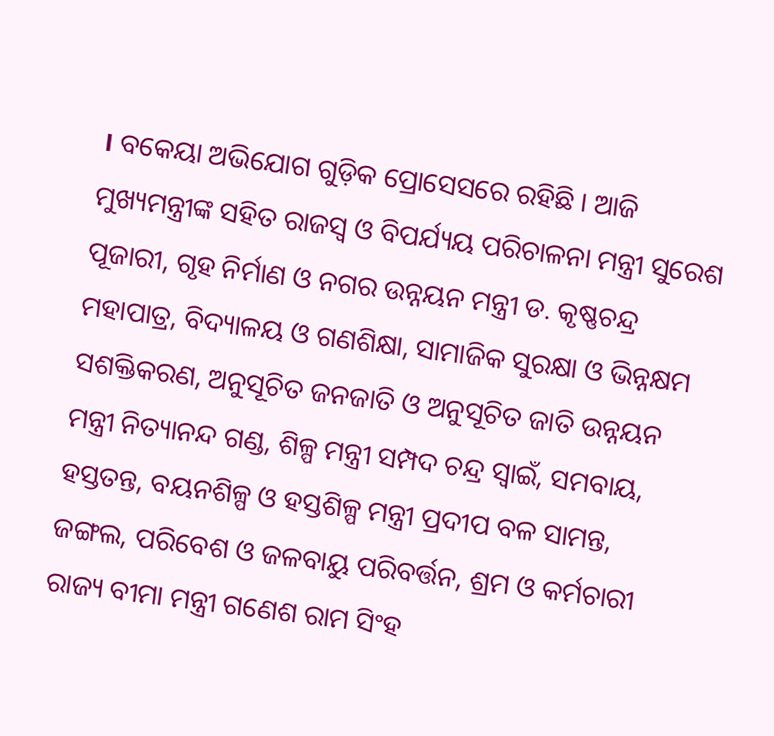। ବକେୟା ଅଭିଯୋଗ ଗୁଡ଼ିକ ପ୍ରୋସେସରେ ରହିଛି । ଆଜି ମୁଖ୍ୟମନ୍ତ୍ରୀଙ୍କ ସହିତ ରାଜସ୍ୱ ଓ ବିପର୍ଯ୍ୟୟ ପରିଚାଳନା ମନ୍ତ୍ରୀ ସୁରେଶ ପୂଜାରୀ, ଗୃହ ନିର୍ମାଣ ଓ ନଗର ଉନ୍ନୟନ ମନ୍ତ୍ରୀ ଡ. କୃଷ୍ଣଚନ୍ଦ୍ର ମହାପାତ୍ର, ବିଦ୍ୟାଳୟ ଓ ଗଣଶିକ୍ଷା, ସାମାଜିକ ସୁରକ୍ଷା ଓ ଭିନ୍ନକ୍ଷମ ସଶକ୍ତିକରଣ, ଅନୁସୂଚିତ ଜନଜାତି ଓ ଅନୁସୂଚିତ ଜାତି ଉନ୍ନୟନ ମନ୍ତ୍ରୀ ନିତ୍ୟାନନ୍ଦ ଗଣ୍ଡ, ଶିଳ୍ପ ମନ୍ତ୍ରୀ ସମ୍ପଦ ଚନ୍ଦ୍ର ସ୍ୱାଇଁ, ସମବାୟ, ହସ୍ତତନ୍ତ, ବୟନଶିଳ୍ପ ଓ ହସ୍ତଶିଳ୍ପ ମନ୍ତ୍ରୀ ପ୍ରଦୀପ ବଳ ସାମନ୍ତ, ଜଙ୍ଗଲ, ପରିବେଶ ଓ ଜଳବାୟୁ ପରିବର୍ତ୍ତନ, ଶ୍ରମ ଓ କର୍ମଚାରୀ ରାଜ୍ୟ ବୀମା ମନ୍ତ୍ରୀ ଗଣେଶ ରାମ ସିଂହ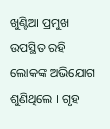ଖୁଣ୍ଟିଆ ପ୍ରମୁଖ ଉପସ୍ଥିତ ରହି ଲୋକଙ୍କ ଅଭିଯୋଗ ଶୁଣିଥିଲେ । ଗୃହ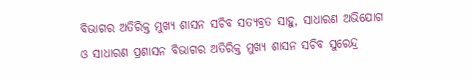ବିଭାଗର ଅତିରିକ୍ତ ମୁଖ୍ୟ ଶାସନ ସଚିବ ସତ୍ୟବ୍ରତ ସାହୁ, ସାଧାରଣ ଅଭିଯୋଗ ଓ ସାଧାରଣ ପ୍ରଶାସନ ବିଭାଗର ଅତିରିକ୍ତ ମୁଖ୍ୟ ଶାସନ ସଚିବ ସୁରେନ୍ଦ୍ର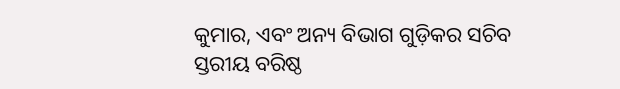କୁମାର, ଏବଂ ଅନ୍ୟ ବିଭାଗ ଗୁଡ଼ିକର ସଚିବ ସ୍ତରୀୟ ବରିଷ୍ଠ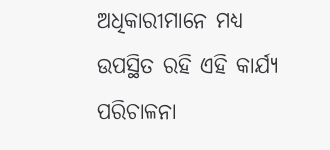ଅଧିକାରୀମାନେ ମଧ୍ୟ ଉପସ୍ଥିତ ରହି ଏହି କାର୍ଯ୍ୟ ପରିଚାଳନା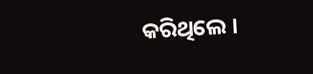କରିଥିଲେ ।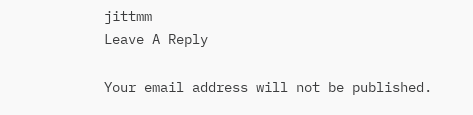jittmm
Leave A Reply

Your email address will not be published.